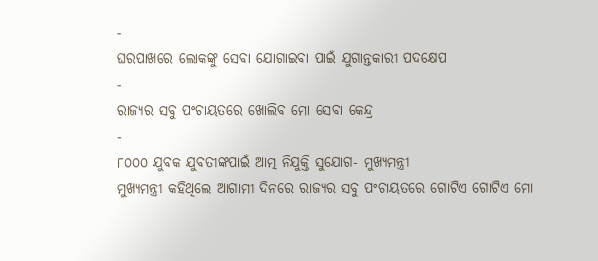-
ଘରପାଖରେ ଲୋକଙ୍କୁ ସେବା ଯୋଗାଇବା ପାଇଁ ଯୁଗାନ୍ତକାରୀ ପଦକ୍ଷେପ
-
ରାଜ୍ୟର ସବୁ ପଂଚାୟତରେ ଖୋଲିବ ମୋ ସେବା କେନ୍ଦ୍ର
-
୮୦୦୦ ଯୁବକ ଯୁବତୀଙ୍କପାଇଁ ଆତ୍ମ ନିଯୁକ୍ତି ସୁଯୋଗ- ମୁଖ୍ୟମନ୍ତ୍ରୀ
ମୁଖ୍ୟମନ୍ତ୍ରୀ କହିଥିଲେ ଆଗାମୀ ଦିନରେ ରାଜ୍ୟର ସବୁ ପଂଚାୟତରେ ଗୋଟିଏ ଗୋଟିଏ ମୋ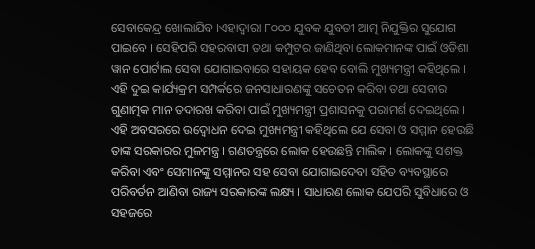ସେବାକେନ୍ଦ୍ର ଖୋଲାଯିବ ।ଏହାଦ୍ୱାରା ୮୦୦୦ ଯୁବକ ଯୁବତୀ ଆତ୍ମ ନିଯୁକ୍ତିର ସୁଯୋଗ ପାଇବେ । ସେହିପରି ସହରବାସୀ ତଥା କମ୍ପୁଟର ଜାଣିଥିବା ଲୋକମାନଙ୍କ ପାଇଁ ଓଡିଶା ୱାନ ପୋର୍ଟାଲ ସେବା ଯୋଗାଇବାରେ ସହାୟକ ହେବ ବୋଲି ମୁଖ୍ୟମନ୍ତ୍ରୀ କହିଥିଲେ । ଏହି ଦୁଇ କାର୍ଯ୍ୟକ୍ରମ ସମ୍ପର୍କରେ ଜନସାଧାରଣଙ୍କୁ ସଚେତନ କରିବା ତଥା ସେବାର ଗୁଣାତ୍ମକ ମାନ ତଦାରଖ କରିବା ପାଇଁ ମୁଖ୍ୟମନ୍ତ୍ରୀ ପ୍ରଶାସନକୁ ପରାମର୍ଶ ଦେଇଥିଲେ ।
ଏହି ଅବସରରେ ଉଦ୍ବୋଧନ ଦେଇ ମୁଖ୍ୟମନ୍ତ୍ରୀ କହିଥିଲେ ଯେ ସେବା ଓ ସମ୍ମାନ ହେଉଛି ତାଙ୍କ ସରକାରର ମୁଳମନ୍ତ୍ର । ଗଣତନ୍ତ୍ରରେ ଲୋକ ହେଉଛନ୍ତି ମାଲିକ । ଲୋକଙ୍କୁ ସଶକ୍ତ କରିବା ଏବଂ ସେମାନଙ୍କୁ ସମ୍ମାନର ସହ ସେବା ଯୋଗାଇଦେବା ସହିତ ବ୍ୟବସ୍ଥାରେ ପରିବର୍ତନ ଆଣିବା ରାଜ୍ୟ ସରକାରଙ୍କ ଲକ୍ଷ୍ୟ । ସାଧାରଣ ଲୋକ ଯେପରି ସୁବିଧାରେ ଓ ସହଜରେ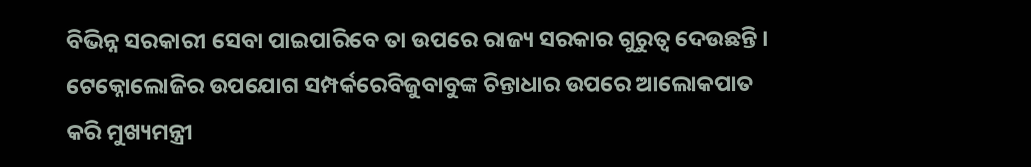ବିଭିନ୍ନ ସରକାରୀ ସେବା ପାଇପାରିବେ ତା ଉପରେ ରାଜ୍ୟ ସରକାର ଗୁରୁତ୍ୱ ଦେଉଛନ୍ତି ।
ଟେକ୍ନୋଲୋଜିର ଉପଯୋଗ ସମ୍ପର୍କରେବିଜୁବାବୁଙ୍କ ଚିନ୍ତାଧାର ଉପରେ ଆଲୋକପାତ କରି ମୁଖ୍ୟମନ୍ତ୍ରୀ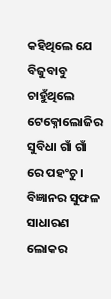କହିଥିଲେ ଯେ ବିଜୁବାବୁ ଚାହୁଁଥିଲେ ଟେକ୍ନୋଲୋଜିର ସୁବିଧା ଗାଁ ଗାଁ ରେ ପହଂଚୁ । ବିଜ୍ଞାନର ସୁଫଳ ସାଧାରଣ ଲୋକର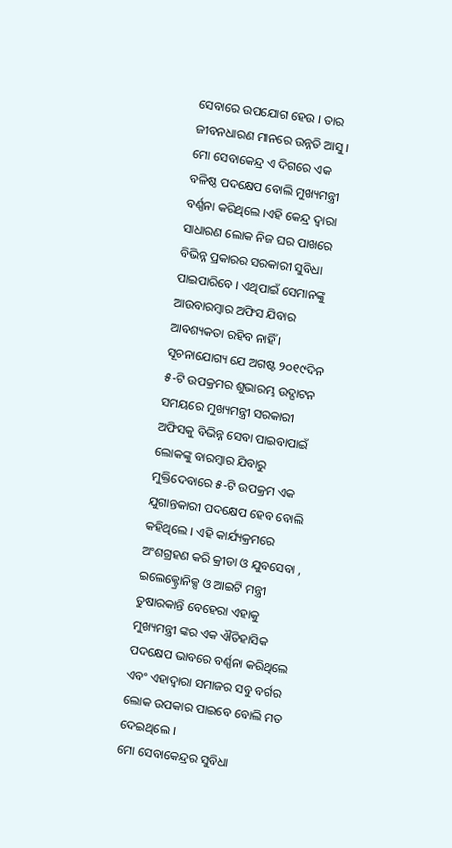ସେବାରେ ଉପଯୋଗ ହେଉ । ତାର ଜୀବନଧାରଣ ମାନରେ ଉନ୍ନତି ଆସୁ । ମୋ ସେବାକେନ୍ଦ୍ର ଏ ଦିଗରେ ଏକ ବଳିଷ୍ଠ ପଦକ୍ଷେପ ବୋଲି ମୁଖ୍ୟମନ୍ତ୍ରୀ ବର୍ଣ୍ଣନା କରିଥିଲେ ।ଏହି କେନ୍ଦ୍ର ଦ୍ୱାରା ସାଧାରଣ ଲୋକ ନିଜ ଘର ପାଖରେ ବିଭିନ୍ନ ପ୍ରକାରର ସରକାରୀ ସୁବିଧା ପାଇପାରିବେ । ଏଥିପାଇଁ ସେମାନଙ୍କୁ ଆଉବାରମ୍ବାର ଅଫିସ ଯିବାର ଆବଶ୍ୟକତା ରହିବ ନାହିଁ ।
ସୂଚନାଯୋଗ୍ୟ ଯେ ଅଗଷ୍ଟ ୨୦୧୯ଦିନ ୫-ଟି ଉପକ୍ରମର ଶୁଭାରମ୍ଭ ଉଦ୍ଘାଟନ ସମୟରେ ମୁଖ୍ୟମନ୍ତ୍ରୀ ସରକାରୀ ଅଫିସକୁ ବିଭିନ୍ନ ସେବା ପାଇବାପାଇଁ ଲୋକଙ୍କୁ ବାରମ୍ବାର ଯିବାରୁ ମୁକ୍ତିଦେବାରେ ୫-ଟି ଉପକ୍ରମ ଏକ ଯୁଗାନ୍ତକାରୀ ପଦକ୍ଷେପ ହେବ ବୋଲି କହିଥିଲେ । ଏହି କାର୍ଯ୍ୟକ୍ରମରେ ଅଂଶଗ୍ରହଣ କରି କ୍ରୀଡା ଓ ଯୁବସେବା , ଇଲେକ୍ଟ୍ରୋନିକ୍ସ ଓ ଆଇଟି ମନ୍ତ୍ରୀ ତୁଷାରକାନ୍ତି ବେହେରା ଏହାକୁ ମୁଖ୍ୟମନ୍ତ୍ରୀ ଙ୍କର ଏକ ଐତିହାସିକ ପଦକ୍ଷେପ ଭାବରେ ବର୍ଣ୍ଣନା କରିଥିଲେ ଏବଂ ଏହାଦ୍ୱାରା ସମାଜର ସବୁ ବର୍ଗର ଲୋକ ଉପକାର ପାଇବେ ବୋଲି ମତ ଦେଇଥିଲେ ।
ମୋ ସେବାକେନ୍ଦ୍ରର ସୁବିଧା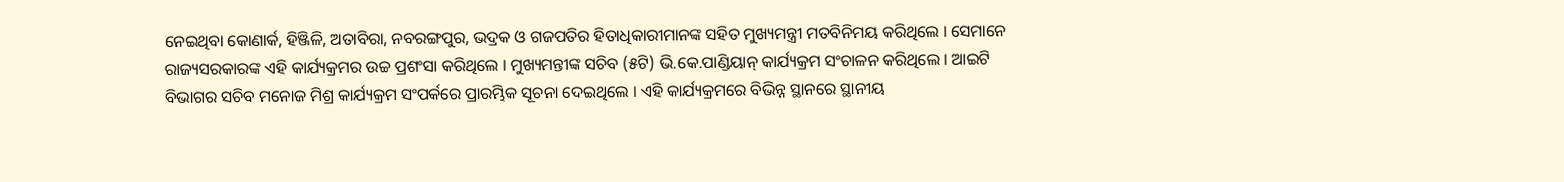ନେଇଥିବା କୋଣାର୍କ, ହିଞ୍ଜିଳି, ଅତାବିରା, ନବରଙ୍ଗପୁର, ଭଦ୍ରକ ଓ ଗଜପତିର ହିତାଧିକାରୀମାନଙ୍କ ସହିତ ମୁଖ୍ୟମନ୍ତ୍ରୀ ମତବିନିମୟ କରିଥିଲେ । ସେମାନେ ରାଜ୍ୟସରକାରଙ୍କ ଏହି କାର୍ଯ୍ୟକ୍ରମର ଉଚ୍ଚ ପ୍ରଶଂସା କରିଥିଲେ । ମୁଖ୍ୟମନ୍ତୀଙ୍କ ସଚିବ (୫ଟି) ଭି.କେ.ପାଣ୍ଡିୟାନ୍ କାର୍ଯ୍ୟକ୍ରମ ସଂଚାଳନ କରିଥିଲେ । ଆଇଟି ବିଭାଗର ସଚିବ ମନୋଜ ମିଶ୍ର କାର୍ଯ୍ୟକ୍ରମ ସଂପର୍କରେ ପ୍ରାରମ୍ଭିକ ସୂଚନା ଦେଇଥିଲେ । ଏହି କାର୍ଯ୍ୟକ୍ରମରେ ବିଭିନ୍ନ ସ୍ଥାନରେ ସ୍ଥାନୀୟ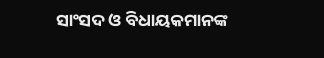ସାଂସଦ ଓ ବିଧାୟକମାନଙ୍କ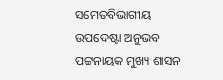ସମେତବିଭାଗୀୟ ଉପଦେଷ୍ଟା ଅନୁଭବ ପଟ୍ଟନାୟକ ମୁଖ୍ୟ ଶାସନ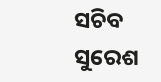ସଚିବ ସୁରେଶ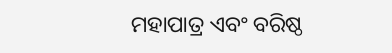ମହାପାତ୍ର ଏବଂ ବରିଷ୍ଠ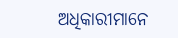ଅଧିକାରୀମାନେ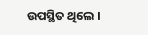ଉପସ୍ଥିତ ଥିଲେ ।